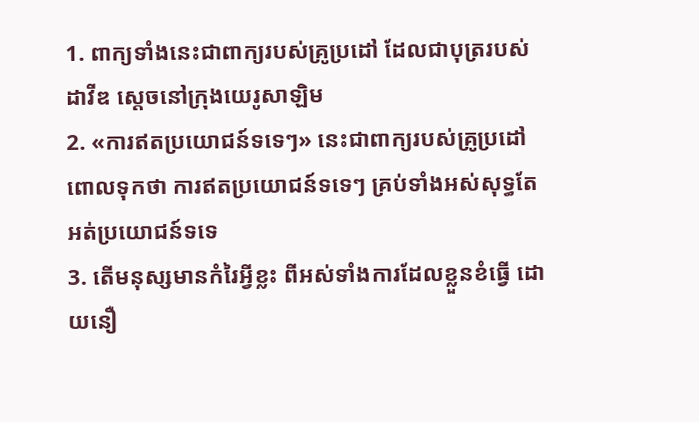1. ពាក្យទាំងនេះជាពាក្យរបស់គ្រូប្រដៅ ដែលជាបុត្ររបស់ដាវីឌ ស្តេចនៅក្រុងយេរូសាឡិម
2. «ការឥតប្រយោជន៍ទទេៗ» នេះជាពាក្យរបស់គ្រូប្រដៅពោលទុកថា ការឥតប្រយោជន៍ទទេៗ គ្រប់ទាំងអស់សុទ្ធតែអត់ប្រយោជន៍ទទេ
3. តើមនុស្សមានកំរៃអ្វីខ្លះ ពីអស់ទាំងការដែលខ្លួនខំធ្វើ ដោយនឿ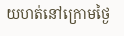យហត់នៅក្រោមថ្ងៃ